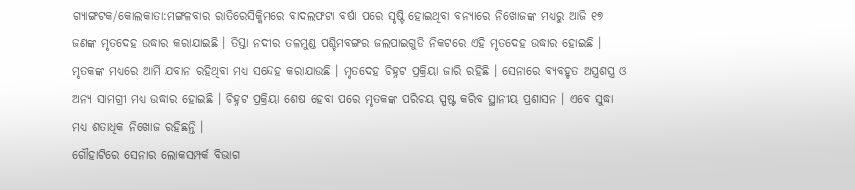ଗ୍ୟାଙ୍ଗଟକ/କୋଲକାତା:ମଙ୍ଗଳବାର ରାତିରେସିକ୍କିମରେ ବାଦଲଫଟା ବର୍ଷା ପରେ ସୃଷ୍ଟି ହୋଇଥିବା ବନ୍ୟାରେ ନିଖୋଜଙ୍କ ମଧ୍ୟରୁ ଆଜି ୧୭ ଜଣଙ୍କ ମୃତଦେହ ଉଦ୍ଧାର କରାଯାଇଛି । ତିସ୍ତା ନଦୀର ତଳମୁଣ୍ଡ ପଶ୍ଚିମବଙ୍ଗର ଜଲପାଇଗୁଡି ନିକଟରେ ଏହି ମୃତଦେହ ଉଦ୍ଧାର ହୋଇଛି । ମୃତକଙ୍କ ମଧ୍ୟରେ ଆର୍ମି ଯବାନ ରହିଥିବା ମଧ୍ୟ ସନ୍ଦେହ କରାଯାଉଛି । ମୃତଦେହ ଚିହ୍ନଟ ପ୍ରକ୍ରିୟା ଜାରି ରହିଛି । ସେନାରେ ବ୍ୟବହୃତ ଅସ୍ତ୍ରଶସ୍ତ୍ର ଓ ଅନ୍ୟ ସାମଗ୍ରୀ ମଧ୍ୟ ଉଦ୍ଧାର ହୋଇଛି । ଚିହ୍ନଟ ପ୍ରକ୍ରିୟା ଶେଷ ହେବା ପରେ ମୃତକଙ୍କ ପରିଚୟ ସ୍ପଷ୍ଟ କରିବ ସ୍ଥାନୀୟ ପ୍ରଶାସନ । ଏବେ ସୁଦ୍ଧା ମଧ୍ୟ ଶତାଧିକ ନିଖୋଜ ରହିଛନ୍ତି ।
ଗୌହାଟିରେ ସେନାର ଲୋକସମ୍ପର୍କ ବିଭାଗ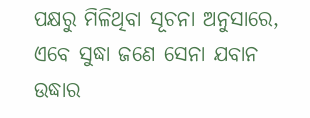ପକ୍ଷରୁ ମିଳିଥିବା ସୂଚନା ଅନୁସାରେ, ଏବେ ସୁଦ୍ଧା ଜଣେ ସେନା ଯବାନ ଉଦ୍ଧାର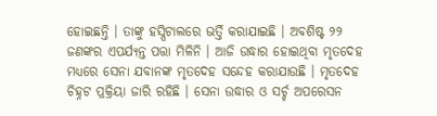ହୋଇଛନ୍ତି । ତାଙ୍କୁ ହସ୍ପିଟାଲରେ ଭର୍ତ୍ତି କରାଯାଇଛି । ଅବଶିଷ୍ଟ ୨୨ ଜଣଙ୍କର ଏପର୍ଯ୍ୟନ୍ତ ପତ୍ତା ମିଳିନି । ଆଜି ଉଦ୍ଧାର ହୋଇଥିବା ମୃତଦେହ ମଧ୍ୟରେ ସେନା ଯବାନଙ୍କ ମୃତଦେହ ସନ୍ଦେହ କରାଯାଉଛି । ମୃତଦେହ ଚିହ୍ନଟ ପ୍ରକ୍ରିୟା ଜାରି ରହିଛି । ସେନା ଉଦ୍ଧାର ଓ ସର୍ଚ୍ଚ ଅପରେସନ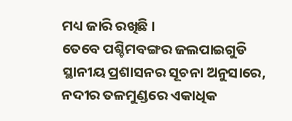ମଧ୍ୟ ଜାରି ରଖିଛି ।
ତେବେ ପଶ୍ଚିମବଙ୍ଗର ଜଲପାଇଗୁଡି ସ୍ଥାନୀୟ ପ୍ରଶାସନର ସୂଚନା ଅନୁସାରେ, ନଦୀର ତଳମୁଣ୍ଡରେ ଏକାଧିକ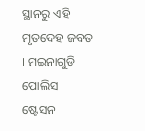ସ୍ଥାନରୁ ଏହି ମୃତଦେହ ଜବତ । ମଇନାଗୁଡି ପୋଲିସ ଷ୍ଟେସନ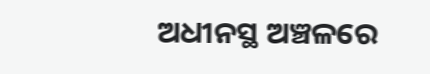ଅଧୀନସ୍ଥ ଅଞ୍ଚଳରେ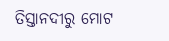ତିସ୍ତାନଦୀରୁ ମୋଟ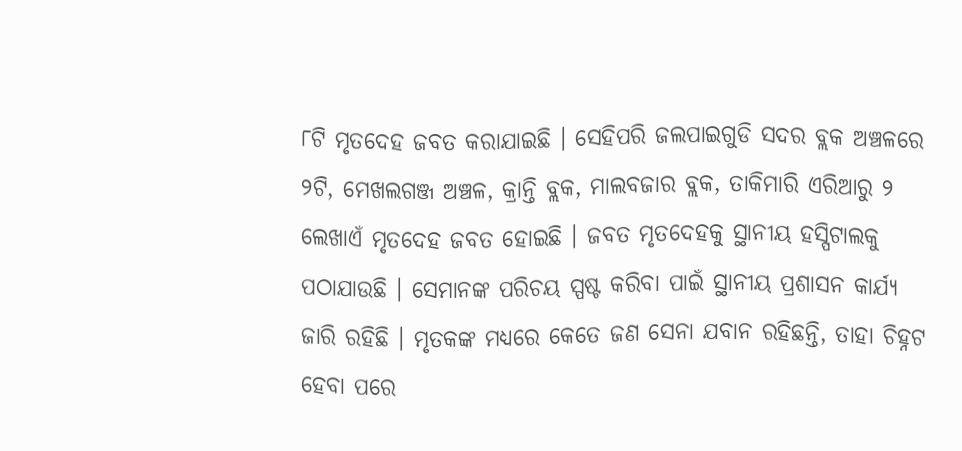୮ଟି ମୃତଦେହ ଜବତ କରାଯାଇଛି । ସେହିପରି ଜଲପାଇଗୁଡି ସଦର ବ୍ଲକ ଅଞ୍ଚଳରେ ୨ଟି, ମେଖଲଗଞ୍ଜ ଅଞ୍ଚଳ, କ୍ରାନ୍ତି ବ୍ଲକ, ମାଲବଜାର ବ୍ଲକ, ତାକିମାରି ଏରିଆରୁ ୨ ଲେଖାଏଁ ମୃତଦେହ ଜବତ ହୋଇଛି । ଜବତ ମୃତଦେହକୁ ସ୍ଥାନୀୟ ହସ୍ପିଟାଲକୁ ପଠାଯାଉଛି । ସେମାନଙ୍କ ପରିଚୟ ସ୍ପଷ୍ଟ କରିବା ପାଇଁ ସ୍ଥାନୀୟ ପ୍ରଶାସନ କାର୍ଯ୍ୟ ଜାରି ରହିଛି । ମୃତକଙ୍କ ମଧ୍ୟରେ କେତେ ଜଣ ସେନା ଯବାନ ରହିଛନ୍ତି, ତାହା ଚିହ୍ନଟ ହେବା ପରେ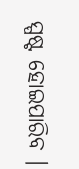ସ୍ପଷ୍ଟ ହୋଇପାରିବ ।